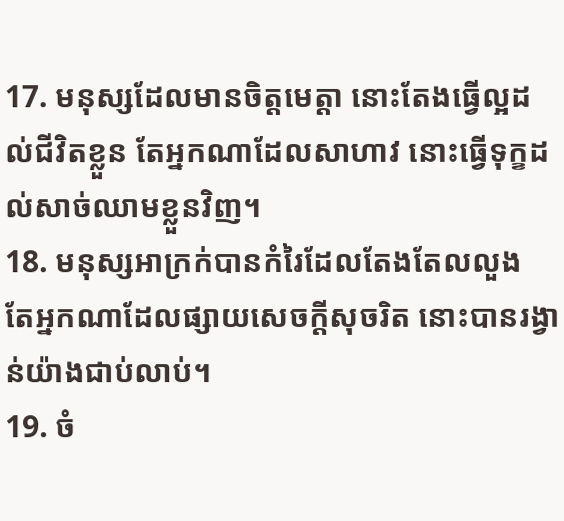17. មនុស្សដែលមានចិត្តមេត្តា នោះតែងធ្វើល្អដល់ជីវិតខ្លួន តែអ្នកណាដែលសាហាវ នោះធ្វើទុក្ខដល់សាច់ឈាមខ្លួនវិញ។
18. មនុស្សអាក្រក់បានកំរៃដែលតែងតែលលួង តែអ្នកណាដែលផ្សាយសេចក្តីសុចរិត នោះបានរង្វាន់យ៉ាងជាប់លាប់។
19. ចំ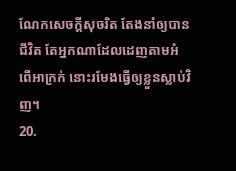ណែកសេចក្តីសុចរិត តែងនាំឲ្យបានជីវិត តែអ្នកណាដែលដេញតាមអំពើអាក្រក់ នោះរមែងធ្វើឲ្យខ្លួនស្លាប់វិញ។
20.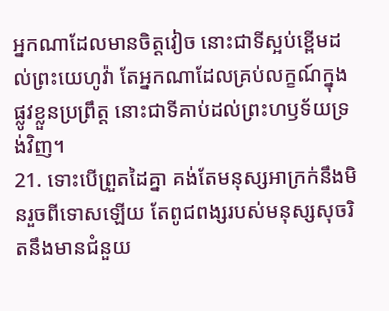អ្នកណាដែលមានចិត្តវៀច នោះជាទីស្អប់ខ្ពើមដល់ព្រះយេហូវ៉ា តែអ្នកណាដែលគ្រប់លក្ខណ៍ក្នុងផ្លូវខ្លួនប្រព្រឹត្ត នោះជាទីគាប់ដល់ព្រះហឫទ័យទ្រង់វិញ។
21. ទោះបើព្រួតដៃគ្នា គង់តែមនុស្សអាក្រក់នឹងមិនរួចពីទោសឡើយ តែពូជពង្សរបស់មនុស្សសុចរិតនឹងមានជំនួយ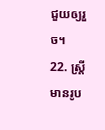ជួយឲ្យរួច។
22. ស្ត្រីមានរូប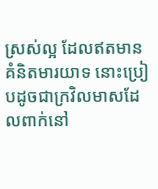ស្រស់ល្អ ដែលឥតមានគំនិតមារយាទ នោះប្រៀបដូចជាក្រវិលមាសដែលពាក់នៅ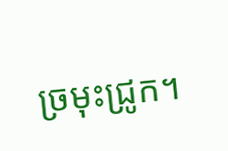ច្រមុះជ្រូក។